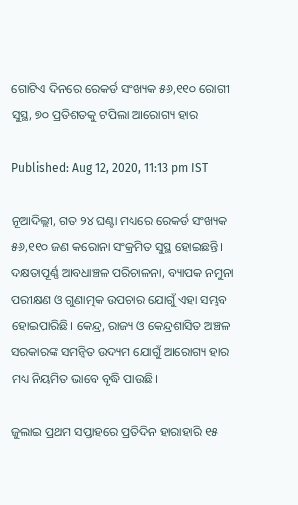ଗୋଟିଏ ଦିନରେ ରେକର୍ଡ ସଂଖ୍ୟକ ୫୬,୧୧୦ ରୋଗୀ ସୁସ୍ଥ, ୭୦ ପ୍ରତିଶତକୁ ଟପିଲା ଆରୋଗ୍ୟ ହାର

Published: Aug 12, 2020, 11:13 pm IST

ନୂଆଦିଲ୍ଲୀ, ଗତ ୨୪ ଘଣ୍ଟା ମଧ୍ୟରେ ରେକର୍ଡ ସଂଖ୍ୟକ ୫୬,୧୧୦ ଜଣ କରୋନା ସଂକ୍ରମିତ ସୁସ୍ଥ ହୋଇଛନ୍ତି। ଦକ୍ଷତାପୂର୍ଣ୍ଣ ଆବଧାଞ୍ଚଳ ପରିଚାଳନା, ବ୍ୟାପକ ନମୁନା ପରୀକ୍ଷଣ ଓ ଗୁଣାତ୍ମକ ଉପଚାର ଯୋଗୁଁ ଏହା ସମ୍ଭବ ହୋଇପାରିଛି। କେନ୍ଦ୍ର, ରାଜ୍ୟ ଓ କେନ୍ଦ୍ରଶାସିତ ଅଞ୍ଚଳ ସରକାରଙ୍କ ସମନ୍ଵିତ ଉଦ୍ୟମ ଯୋଗୁଁ ଆରୋଗ୍ୟ ହାର ମଧ୍ୟ ନିୟମିତ ଭାବେ ବୃଦ୍ଧି ପାଉଛି।

ଜୁଲାଇ ପ୍ରଥମ ସପ୍ତାହରେ ପ୍ରତିଦିନ ହାରାହାରି ୧୫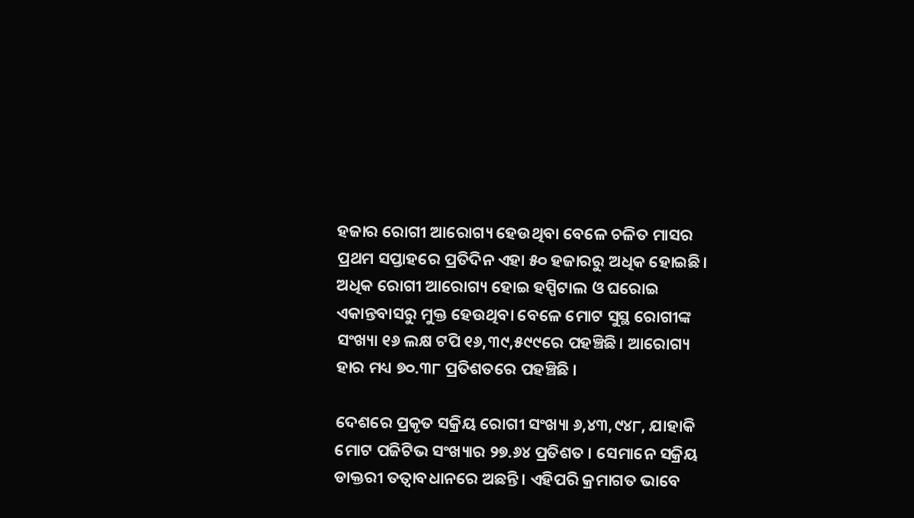ହଜାର ରୋଗୀ ଆରୋଗ୍ୟ ହେଉଥିବା ବେଳେ ଚଳିତ ମାସର ପ୍ରଥମ ସପ୍ତାହରେ ପ୍ରତିଦିନ ଏହା ୫୦ ହଜାରରୁ ଅଧିକ ହୋଇଛି। ଅଧିକ ରୋଗୀ ଆରୋଗ୍ୟ ହୋଇ ହସ୍ପିଟାଲ ଓ ଘରୋଇ ଏକାନ୍ତବାସରୁ ମୁକ୍ତ ହେଉଥିବା ବେଳେ ମୋଟ ସୁସ୍ଥ ରୋଗୀଙ୍କ ସଂଖ୍ୟା ୧୬ ଲକ୍ଷ ଟପି ୧୬,୩୯,୫୯୯ରେ ପହଞ୍ଚିଛି। ଆରୋଗ୍ୟ ହାର ମଧ୍ୟ ୭୦.୩୮ ପ୍ରତିଶତରେ ପହଞ୍ଚିଛି ।

ଦେଶରେ ପ୍ରକୃତ ସକ୍ରିୟ ରୋଗୀ ସଂଖ୍ୟା ୬,୪୩,୯୪୮, ଯାହାକି ମୋଟ ପଜିଟିଭ ସଂଖ୍ୟାର ୨୭.୬୪ ପ୍ରତିଶତ । ସେମାନେ ସକ୍ରିୟ ଡାକ୍ତରୀ ତତ୍ଵାବଧାନରେ ଅଛନ୍ତି । ଏହିପରି କ୍ରମାଗତ ଭାବେ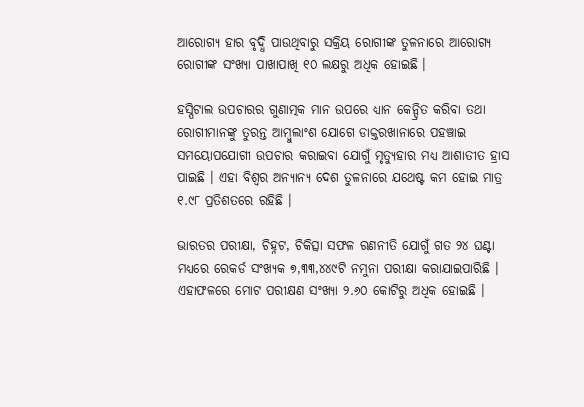ଆରୋଗ୍ୟ ହାର ବୃଦ୍ଧି ପାଉଥିବାରୁ ସକ୍ରିୟ ରୋଗୀଙ୍କ ତୁଳନାରେ ଆରୋଗ୍ୟ ରୋଗୀଙ୍କ ସଂଖ୍ୟା ପାଖାପାଖି ୧୦ ଲକ୍ଷରୁ ଅଧିକ ହୋଇଛି ।

ହସ୍ପିଟାଲ ଉପଚାରର ଗୁଣାତ୍ମକ ମାନ ଉପରେ ଧ୍ୟାନ କେନ୍ଦ୍ରିତ କରିବା ତଥା ରୋଗୀମାନଙ୍କୁ ତୁରନ୍ତ ଆମ୍ବୁଲାଂଶ ଯୋଗେ ଡାକ୍ତରଖାନାରେ ପହଞ୍ଚାଇ ସମୟୋପଯୋଗୀ ଉପଚାର କରାଇବା ଯୋଗୁଁ ମୃତ୍ୟୁହାର ମଧ୍ୟ ଆଶାତୀତ ହ୍ରାସ ପାଇଛି । ଏହା ବିଶ୍ଵର ଅନ୍ୟାନ୍ୟ ଦେଶ ତୁଳନାରେ ଯଥେଷ୍ଟ କମ ହୋଇ ମାତ୍ର ୧.୯୮ ପ୍ରତିଶତରେ ରହିଛି ।

ଭାରତର ପରୀକ୍ଷା, ଚିହ୍ନଟ, ଚିକିତ୍ସା ସଫଳ ରଣନୀତି ଯୋଗୁଁ ଗତ ୨୪ ଘଣ୍ଟା ମଧ୍ୟରେ ରେକର୍ଡ ସଂଖ୍ୟକ ୭,୩୩,୪୪୯ଟି ନମୁନା ପରୀକ୍ଷା କରାଯାଇପାରିଛି । ଏହାଫଳରେ ମୋଟ ପରୀକ୍ଷଣ ସଂଖ୍ୟା ୨.୬୦ କୋଟିରୁ ଅଧିକ ହୋଇଛି ।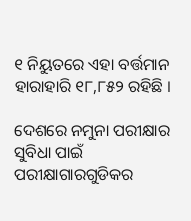୧ ନିୟୁତରେ ଏହା ବର୍ତ୍ତମାନ ହାରାହାରି ୧୮,୮୫୨ ରହିଛି ।

ଦେଶରେ ନମୁନା ପରୀକ୍ଷାର ସୁବିଧା ପାଇଁ ପରୀକ୍ଷାଗାରଗୁଡିକର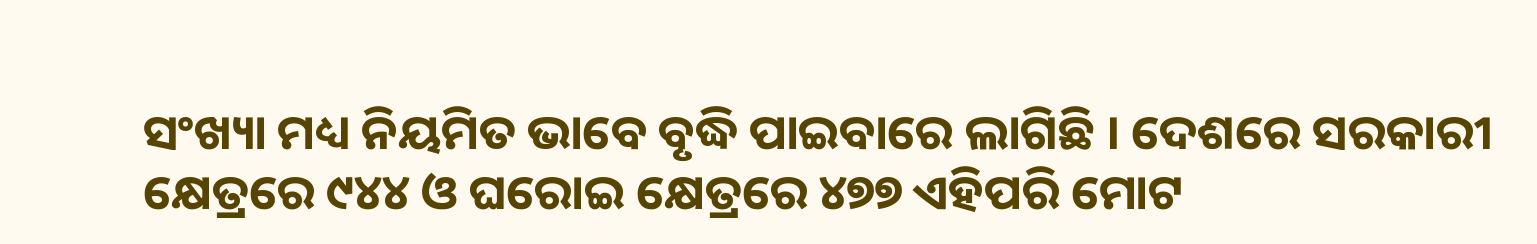ସଂଖ୍ୟା ମଧ୍ୟ ନିୟମିତ ଭାବେ ବୃଦ୍ଧି ପାଇବାରେ ଲାଗିଛି । ଦେଶରେ ସରକାରୀ କ୍ଷେତ୍ରରେ ୯୪୪ ଓ ଘରୋଇ କ୍ଷେତ୍ରରେ ୪୭୭ ଏହିପରି ମୋଟ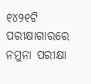୧୪୨୧ଟି ପରୀକ୍ଷାଗାରରେ ନମୁନା ପରୀକ୍ଷା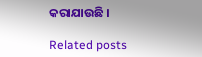କରାଯାଉଛି ।

Related posts